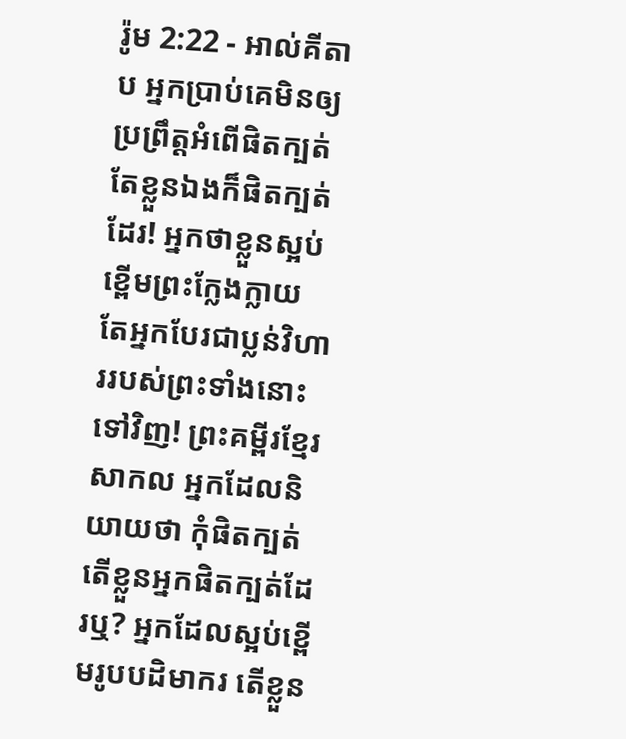រ៉ូម 2:22 - អាល់គីតាប អ្នកប្រាប់គេមិនឲ្យប្រព្រឹត្ដអំពើផិតក្បត់ តែខ្លួនឯងក៏ផិតក្បត់ដែរ! អ្នកថាខ្លួនស្អប់ខ្ពើមព្រះក្លែងក្លាយ តែអ្នកបែរជាប្លន់វិហាររបស់ព្រះទាំងនោះទៅវិញ! ព្រះគម្ពីរខ្មែរសាកល អ្នកដែលនិយាយថា កុំផិតក្បត់ តើខ្លួនអ្នកផិតក្បត់ដែរឬ? អ្នកដែលស្អប់ខ្ពើមរូបបដិមាករ តើខ្លួន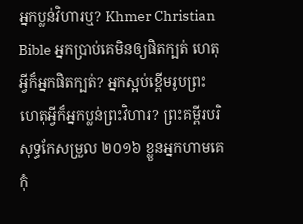អ្នកប្លន់វិហារឬ? Khmer Christian Bible អ្នកប្រាប់គេមិនឲ្យផិតក្បត់ ហេតុអ្វីក៏អ្នកផិតក្បត់? អ្នកស្អប់ខ្ពើមរូបព្រះ ហេតុអ្វីក៏អ្នកប្លន់ព្រះវិហារ? ព្រះគម្ពីរបរិសុទ្ធកែសម្រួល ២០១៦ ខ្លួនអ្នកហាមគេកុំ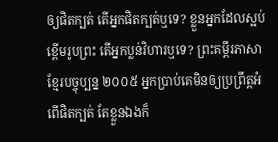ឲ្យផិតក្បត់ តើអ្នកផិតក្បត់ឬទេ? ខ្លួនអ្នកដែលស្អប់ខ្ពើមរូបព្រះ តើអ្នកប្លន់វិហារឬទេ? ព្រះគម្ពីរភាសាខ្មែរបច្ចុប្បន្ន ២០០៥ អ្នកប្រាប់គេមិនឲ្យប្រព្រឹត្តអំពើផិតក្បត់ តែខ្លួនឯងក៏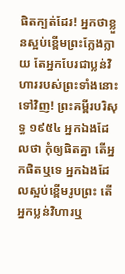ផិតក្បត់ដែរ! អ្នកថាខ្លួនស្អប់ខ្ពើមព្រះក្លែងក្លាយ តែអ្នកបែរជាប្លន់វិហាររបស់ព្រះទាំងនោះទៅវិញ! ព្រះគម្ពីរបរិសុទ្ធ ១៩៥៤ អ្នកឯងដែលថា កុំឲ្យផិតគ្នា តើអ្នកផិតឬទេ អ្នកឯងដែលស្អប់ខ្ពើមរូបព្រះ តើអ្នកប្លន់វិហារឬ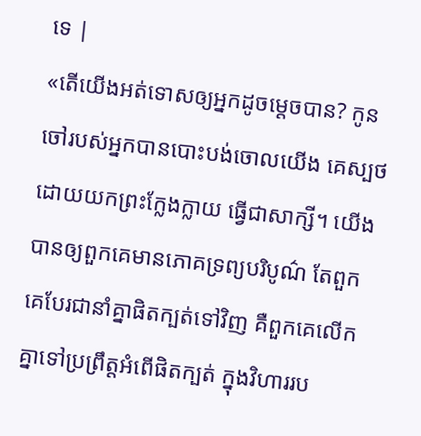ទេ |
«តើយើងអត់ទោសឲ្យអ្នកដូចម្ដេចបាន? កូនចៅរបស់អ្នកបានបោះបង់ចោលយើង គេស្បថដោយយកព្រះក្លែងក្លាយ ធ្វើជាសាក្សី។ យើងបានឲ្យពួកគេមានភោគទ្រព្យបរិបូណ៌ តែពួកគេបែរជានាំគ្នាផិតក្បត់ទៅវិញ គឺពួកគេលើកគ្នាទៅប្រព្រឹត្តអំពើផិតក្បត់ ក្នុងវិហាររប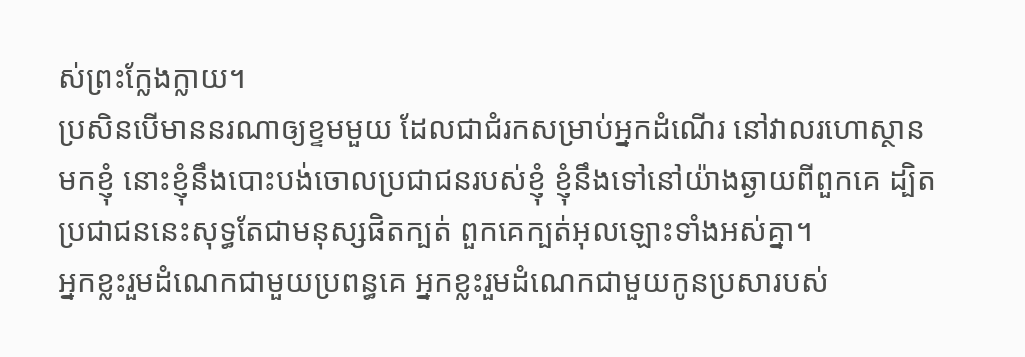ស់ព្រះក្លែងក្លាយ។
ប្រសិនបើមាននរណាឲ្យខ្ទមមួយ ដែលជាជំរកសម្រាប់អ្នកដំណើរ នៅវាលរហោស្ថានមកខ្ញុំ នោះខ្ញុំនឹងបោះបង់ចោលប្រជាជនរបស់ខ្ញុំ ខ្ញុំនឹងទៅនៅយ៉ាងឆ្ងាយពីពួកគេ ដ្បិតប្រជាជននេះសុទ្ធតែជាមនុស្សផិតក្បត់ ពួកគេក្បត់អុលឡោះទាំងអស់គ្នា។
អ្នកខ្លះរួមដំណេកជាមួយប្រពន្ធគេ អ្នកខ្លះរួមដំណេកជាមួយកូនប្រសារបស់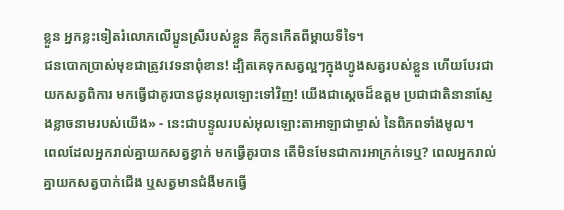ខ្លួន អ្នកខ្លះទៀតរំលោភលើប្អូនស្រីរបស់ខ្លួន គឺកូនកើតពីម្ដាយទីទៃ។
ជនបោកប្រាស់មុខជាត្រូវវេទនាពុំខាន! ដ្បិតគេទុកសត្វល្អៗក្នុងហ្វូងសត្វរបស់ខ្លួន ហើយបែរជាយកសត្វពិការ មកធ្វើជាគូរបានជូនអុលឡោះទៅវិញ! យើងជាស្តេចដ៏ឧត្ដម ប្រជាជាតិនានាស្ញែងខ្លាចនាមរបស់យើង» - នេះជាបន្ទូលរបស់អុលឡោះតាអាឡាជាម្ចាស់ នៃពិភពទាំងមូល។
ពេលដែលអ្នករាល់គ្នាយកសត្វខ្វាក់ មកធ្វើគូរបាន តើមិនមែនជាការអាក្រក់ទេឬ? ពេលអ្នករាល់គ្នាយកសត្វបាក់ជើង ឬសត្វមានជំងឺមកធ្វើ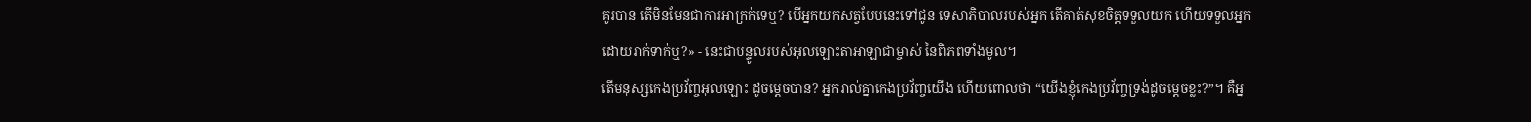គូរបាន តើមិនមែនជាការអាក្រក់ទេឬ? បើអ្នកយកសត្វបែបនេះទៅជូន ទេសាភិបាលរបស់អ្នក តើគាត់សុខចិត្តទទួលយក ហើយទទួលអ្នកដោយរាក់ទាក់ឬ?» - នេះជាបន្ទូលរបស់អុលឡោះតាអាឡាជាម្ចាស់ នៃពិភពទាំងមូល។
តើមនុស្សកេងប្រវ័ញ្ចអុលឡោះ ដូចម្ដេចបាន? អ្នករាល់គ្នាកេងប្រវ័ញ្ចយើង ហើយពោលថា “យើងខ្ញុំកេងប្រវ័ញ្ចទ្រង់ដូចម្ដេចខ្លះ?”។ គឺអ្ន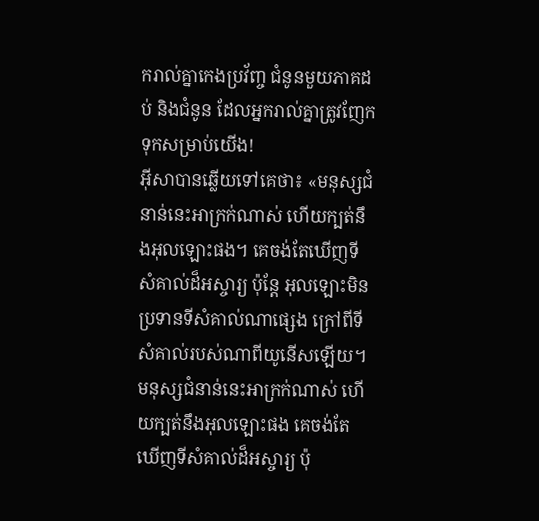ករាល់គ្នាកេងប្រវ័ញ្ច ជំនូនមួយភាគដប់ និងជំនូន ដែលអ្នករាល់គ្នាត្រូវញែកទុកសម្រាប់យើង!
អ៊ីសាបានឆ្លើយទៅគេថា៖ «មនុស្សជំនាន់នេះអាក្រក់ណាស់ ហើយក្បត់នឹងអុលឡោះផង។ គេចង់តែឃើញទីសំគាល់ដ៏អស្ចារ្យ ប៉ុន្ដែ អុលឡោះមិនប្រទានទីសំគាល់ណាផ្សេង ក្រៅពីទីសំគាល់របស់ណាពីយូនើសឡើយ។
មនុស្សជំនាន់នេះអាក្រក់ណាស់ ហើយក្បត់នឹងអុលឡោះផង គេចង់តែឃើញទីសំគាល់ដ៏អស្ចារ្យ ប៉ុ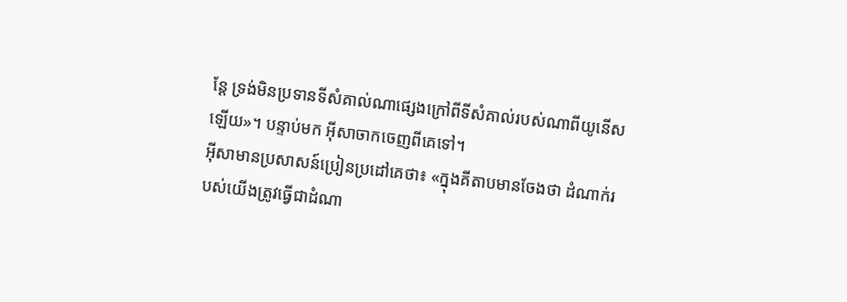ន្ដែ ទ្រង់មិនប្រទានទីសំគាល់ណាផ្សេងក្រៅពីទីសំគាល់របស់ណាពីយូនើសឡើយ»។ បន្ទាប់មក អ៊ីសាចាកចេញពីគេទៅ។
អ៊ីសាមានប្រសាសន៍ប្រៀនប្រដៅគេថា៖ «ក្នុងគីតាបមានចែងថា ដំណាក់របស់យើងត្រូវធ្វើជាដំណា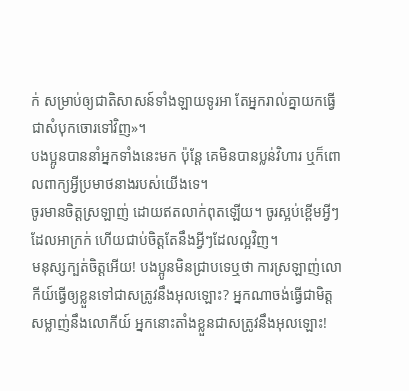ក់ សម្រាប់ឲ្យជាតិសាសន៍ទាំងឡាយទូរអា តែអ្នករាល់គ្នាយកធ្វើជាសំបុកចោរទៅវិញ»។
បងប្អូនបាននាំអ្នកទាំងនេះមក ប៉ុន្ដែ គេមិនបានប្លន់វិហារ ឬក៏ពោលពាក្យអ្វីប្រមាថនាងរបស់យើងទេ។
ចូរមានចិត្ដស្រឡាញ់ ដោយឥតលាក់ពុតឡើយ។ ចូរស្អប់ខ្ពើមអ្វីៗដែលអាក្រក់ ហើយជាប់ចិត្ដតែនឹងអ្វីៗដែលល្អវិញ។
មនុស្សក្បត់ចិត្ដអើយ! បងប្អូនមិនជ្រាបទេឬថា ការស្រឡាញ់លោកីយ៍ធ្វើឲ្យខ្លួនទៅជាសត្រូវនឹងអុលឡោះ? អ្នកណាចង់ធ្វើជាមិត្ដសម្លាញ់នឹងលោកីយ៍ អ្នកនោះតាំងខ្លួនជាសត្រូវនឹងអុលឡោះ!